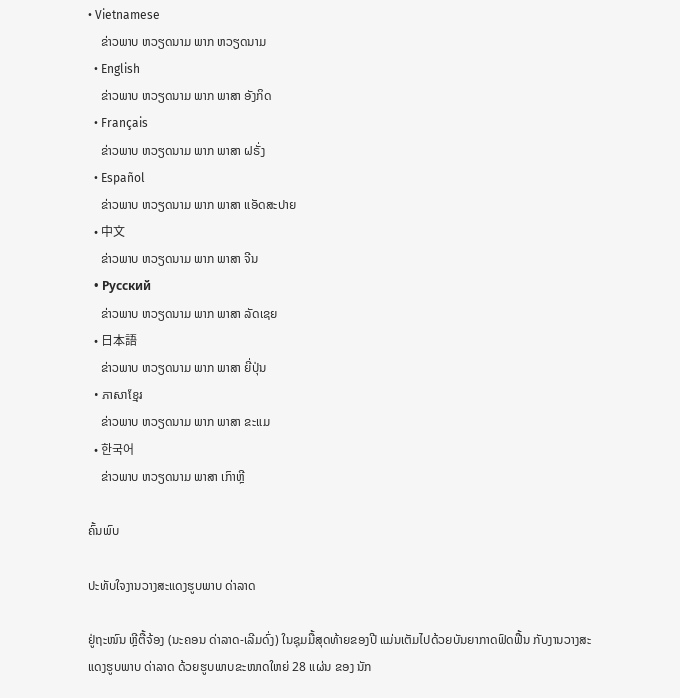• Vietnamese
    ຂ່າວພາບ ຫວຽດນາມ ພາກ ຫວຽດນາມ
  • English
    ຂ່າວພາບ ຫວຽດນາມ ພາກ ພາສາ ອັງກິດ
  • Français
    ຂ່າວພາບ ຫວຽດນາມ ພາກ ພາສາ ຝຣັ່ງ
  • Español
    ຂ່າວພາບ ຫວຽດນາມ ພາກ ພາສາ ແອັດສະປາຍ
  • 中文
    ຂ່າວພາບ ຫວຽດນາມ ພາກ ພາສາ ຈີນ
  • Русский
    ຂ່າວພາບ ຫວຽດນາມ ພາກ ພາສາ ລັດເຊຍ
  • 日本語
    ຂ່າວພາບ ຫວຽດນາມ ພາກ ພາສາ ຍີ່ປຸ່ນ
  • ភាសាខ្មែរ
    ຂ່າວພາບ ຫວຽດນາມ ພາກ ພາສາ ຂະແມ
  • 한국어
    ຂ່າວພາບ ຫວຽດນາມ ພາສາ ເກົາຫຼີ

ຄົ້ນພົບ

ປະທັບໃຈງານວາງສະແດງຮູບພາບ ດ່າລາດ

ຢູ່ຖະໜົນ ຫຼີຕື້ຈ້ອງ (ນະຄອນ ດ່າລາດ-ເລີມດົ່ງ) ໃນຊຸມມື້ສຸດທ້າຍຂອງປີ ແມ່ນເຕັມໄປດ້ວຍບັນຍາກາດຟົດຟື້ນ ກັບງານວາງສະແດງຮູບພາບ ດ່າລາດ ດ້ວຍຮູບພາບຂະໜາດໃຫຍ່ 28 ແຜ່ນ ຂອງ ນັກ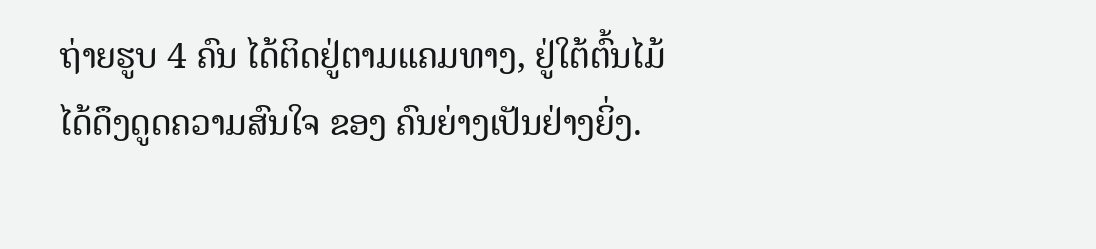ຖ່າຍຮູບ 4 ຄົນ ໄດ້ຕິດຢູ່ຕາມແຄມທາງ, ຢູ່ໃຕ້ຕົ້ນໄມ້ ໄດ້ດຶງດູດຄວາມສົນໃຈ ຂອງ ຄົນຍ່າງເປັນຢ່າງຍິ່ງ.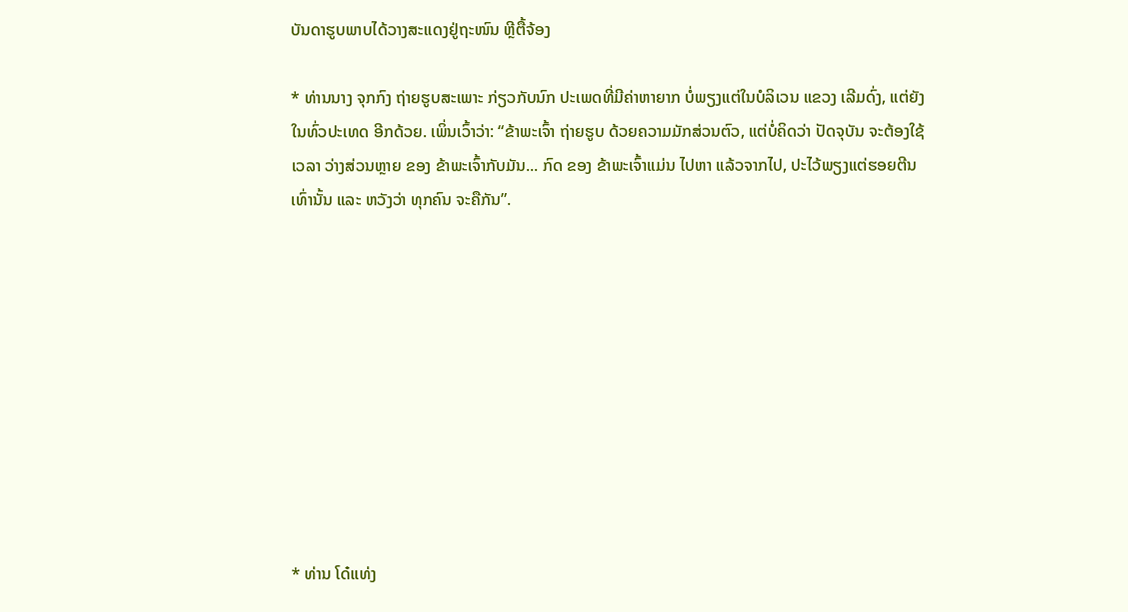ບັນດາຮູບພາບໄດ້ວາງສະແດງຢູ່ຖະໜົນ ຫຼີຕື້ຈ້ອງ

* ທ່ານນາງ ຈຸກກົງ ຖ່າຍຮູບສະເພາະ ກ່ຽວກັບນົກ ປະເພດທີ່ມີຄ່າຫາຍາກ ບໍ່ພຽງແຕ່ໃນບໍລິເວນ ແຂວງ ເລີມດົ່ງ, ແຕ່ຍັງໃນທົ່ວປະເທດ ອີກດ້ວຍ. ເພິ່ນເວົ້າວ່າ: “ຂ້າພະເຈົ້າ ຖ່າຍຮູບ ດ້ວຍຄວາມມັກສ່ວນຕົວ, ແຕ່ບໍ່ຄິດວ່າ ປັດຈຸບັນ ຈະຕ້ອງໃຊ້ເວລາ ວ່າງສ່ວນຫຼາຍ ຂອງ ຂ້າພະເຈົ້າກັບມັນ... ກົດ ຂອງ ຂ້າພະເຈົ້າແມ່ນ ໄປຫາ ແລ້ວຈາກໄປ, ປະໄວ້ພຽງແຕ່ຮອຍຕີນ ເທົ່ານັ້ນ ແລະ ຫວັງວ່າ ທຸກຄົນ ຈະຄືກັນ”.










* ທ່ານ ໂດ໋ແທ່ງ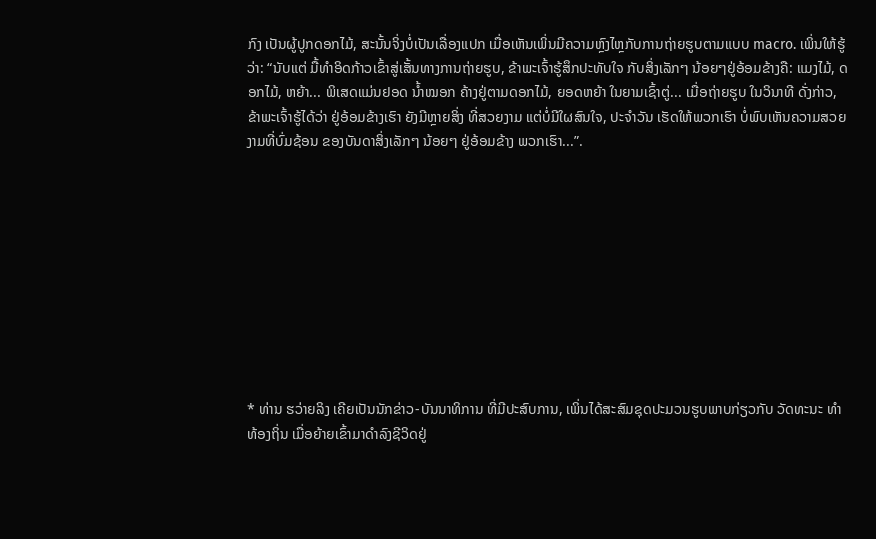ກົງ ເປັນຜູ້ປູກດອກໄມ້, ສະນັ້ນຈິ່ງບໍ່ເປັນເລື່ອງແປກ ເມື່ອເຫັນເພິ່ນມີຄວາມຫຼົງໄຫຼກັບການຖ່າຍຮູບຕາມແບບ macro. ເພິ່ນໃຫ້ຮູ້ວ່າ: “ນັບແຕ່ ມື້ທຳອິດກ້າວເຂົ້າສູ່ເສັ້ນທາງການຖ່າຍຮູບ, ຂ້າພະເຈົ້າຮູ້ສຶກປະທັບໃຈ ກັບສິ່ງເລັກໆ ນ້ອຍໆຢູ່ອ້ອມຂ້າງຄື: ແມງໄມ້, ດອກໄມ້, ຫຍ້າ... ພິເສດແມ່ນຢອດ ນໍ້າໝອກ ຄ້າງຢູ່ຕາມດອກໄມ້, ຍອດຫຍ້າ ໃນຍາມເຊົ້າຕູ່... ເມື່ອຖ່າຍຮູບ ໃນວິນາທີ ດັ່ງກ່າວ, ຂ້າພະເຈົ້າຮູ້ໄດ້ວ່າ ຢູ່ອ້ອມຂ້າງເຮົາ ຍັງມີຫຼາຍສິ່ງ ທີ່ສວຍງາມ ແຕ່ບໍ່ມີໃຜສົນໃຈ, ປະຈໍາວັນ ເຮັດໃຫ້ພວກເຮົາ ບໍ່ພົບເຫັນຄວາມສວຍງາມທີ່ບົ່ມຊ້ອນ ຂອງບັນດາສິ່ງເລັກໆ ນ້ອຍໆ ຢູ່ອ້ອມຂ້າງ ພວກເຮົາ...”.










* ທ່ານ ຮວ່າຍລິງ ເຄີຍເປັນນັກຂ່າວ-ບັນນາທິການ ທີ່ມີປະສົບການ, ເພິ່ນໄດ້ສະສົມຊຸດປະມວນຮູບພາບກ່ຽວກັບ ວັດທະນະ ທຳ ທ້ອງຖິ່ນ ເມື່ອຍ້າຍເຂົ້າມາດຳລົງຊີວິດຢູ່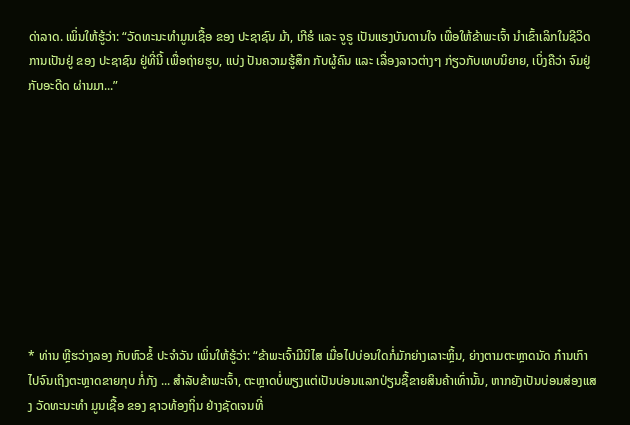ດ່າລາດ. ເພິ່ນໃຫ້ຮູ້ວ່າ: “ວັດທະນະທຳມູນເຊື້ອ ຂອງ ປະຊາຊົນ ມ້າ, ເກີຮໍ ແລະ ຈູຣູ ເປັນແຮງບັນດານໃຈ ເພື່ອໃຫ້ຂ້າພະເຈົ້າ ນຳເຂົ້າເລິກໃນຊີວິດການເປັນຢູ່ ຂອງ ປະຊາຊົນ ຢູ່ທີ່ນີ້ ເພື່ອຖ່າຍຮູບ, ແບ່ງ ປັນຄວາມຮູ້ສຶກ ກັບຜູ້ຄົນ ແລະ ເລື່ອງລາວຕ່າງໆ ກ່ຽວກັບເທບນິຍາຍ, ເບິ່ງຄືວ່າ ຈົມຢູ່ກັບອະດີດ ຜ່ານມາ...”










* ທ່ານ ຫຼີຮວ່າງລອງ ກັບຫົວຂໍ້ ປະຈຳວັນ ເພິ່ນໃຫ້ຮູ້ວ່າ: “ຂ້າພະເຈົ້າມີນິໄສ ເມື່ອໄປບ່ອນໃດກໍ່ມັກຍ່າງເລາະຫຼິ້ນ, ຍ່າງຕາມຕະຫຼາດນັດ ກ໋ານເກົາ ໄປຈົນເຖິງຕະຫຼາດຂາຍກຸບ ກໍ່ກັງ ... ສຳລັບຂ້າພະເຈົ້າ, ຕະຫຼາດບໍ່ພຽງແຕ່ເປັນບ່ອນແລກປ່ຽນຊື້ຂາຍສິນຄ້າເທົ່ານັ້ນ, ຫາກຍັງເປັນບ່ອນສ່ອງແສງ ວັດທະນະທຳ ມູນເຊື້ອ ຂອງ ຊາວທ້ອງຖິ່ນ ຢ່າງຊັດເຈນທີ່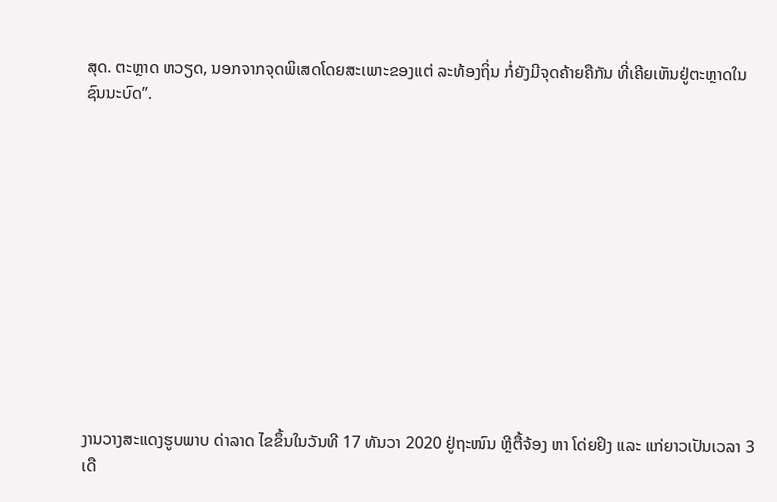ສຸດ. ຕະຫຼາດ ຫວຽດ, ນອກຈາກຈຸດພິເສດໂດຍສະເພາະຂອງແຕ່ ລະທ້ອງຖິ່ນ ກໍ່ຍັງມີຈຸດຄ້າຍຄືກັນ ທີ່ເຄີຍເຫັນຢູ່ຕະຫຼາດໃນ ຊົນນະບົດ”.












ງານວາງສະແດງຮູບພາບ ດ່າລາດ ໄຂຂຶ້ນໃນວັນທີ 17 ທັນວາ 2020 ຢູ່ຖະໜົນ ຫຼີຕື້ຈ້ອງ ຫາ ໂດ່ຍຢິງ ແລະ ແກ່ຍາວເປັນເວລາ 3 ເດື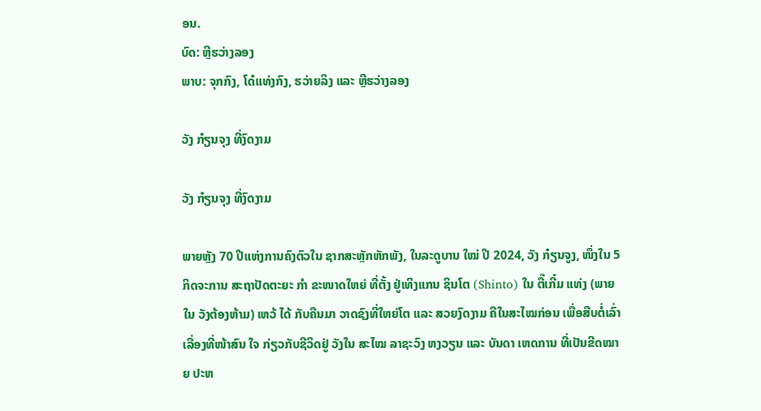ອນ.
ບົດ: ຫຼີຮວ່າງລອງ
ພາບ: ຈຸກກົງ, ໂດ໋ແທ່ງກົງ, ຮວ່າຍລິງ ແລະ ຫຼີຮວ່າງລອງ

ວັງ ກ໋ຽນຈຸງ ທີ່ງົດງາມ

ວັງ ກ໋ຽນຈຸງ ທີ່ງົດງາມ

ພາຍຫຼັງ 70 ປີແຫ່ງການຄົງຕົວໃນ ຊາກສະຫຼັກຫັກພັງ, ໃນລະດູບານ ໃໝ່ ປີ 2024, ວັງ ກ໋ຽນຈູງ, ໜຶ່ງໃນ 5 ກິດຈະການ ສະຖາປັດຕະຍະ ກຳ ຂະໜາດໃຫຍ່ ທີ່ຕັ້ງ ຢູ່ເທິງແກນ ຊິນໂຕ (Shinto) ໃນ ຕື໊ເກີ໋ມ ແທ່ງ (ພາຍໃນ ວັງຕ້ອງຫ້າມ) ເຫວ້ ໄດ້ ກັບຄືນມາ ວາດຊົງທີ່ໃຫຍ່ໂຕ ແລະ ສວຍງົດງາມ ຄືໃນສະໄໝກ່ອນ ເພື່ອສືບຕໍ່ເລົ່າເລື່ອງທີ່ໜ້າສົນ ໃຈ ກ່ຽວກັບຊີວິດຢູ່ ວັງໃນ ສະໄໝ ລາຊະວົງ ຫງວຽນ ແລະ ບັນດາ ເຫດການ ທີ່ເປັນຂີດໝາຍ ປະຫ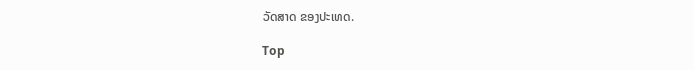ວັດສາດ ຂອງປະເທດ.

Top